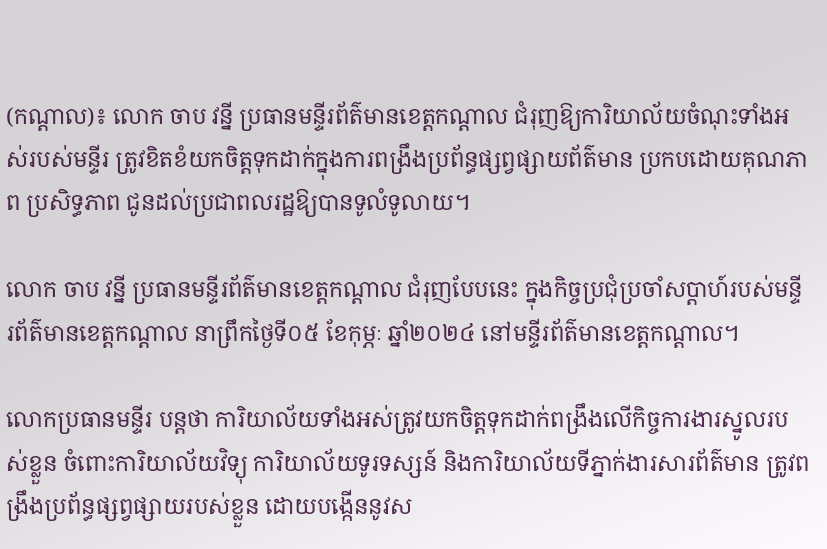(កណ្ដាល)៖ លោក ចាប វន្នី ប្រធានមន្ទីរព័ត៌មានខេត្តកណ្ដាល ជំរុញឱ្យការិយាល័យចំណុះទាំងអស់របស់មន្ទីរ ត្រូវខិតខំយកចិត្តទុកដាក់ក្នុងការពង្រឹងប្រព័ន្ធផ្សព្វផ្សាយព័ត៌មាន ប្រកបដោយគុណភាព ប្រសិទ្ធភាព ជូនដល់ប្រជាពលរដ្ឋឱ្យបានទូលំទូលាយ។

លោក ចាប វន្នី ប្រធានមន្ទីរព័ត៌មានខេត្តកណ្ដាល ជំរុញបែបនេះ ក្នុងកិច្ចប្រជុំប្រចាំសប្តាហ៍របស់មន្ទីរព័ត៌មានខេត្តកណ្ដាល នាព្រឹកថ្ងៃទី០៥ ខែកុម្ភៈ ឆ្នាំ២០២៤ នៅមន្ទីរព័ត៌មានខេត្តកណ្ដាល។

លោកប្រធានមន្ទីរ បន្តថា ការិយាល័យទាំងអស់ត្រូវយកចិត្តទុកដាក់ពង្រឹងលើកិច្ចការងារស្នូលរបស់ខ្លួន ចំពោះការិយាល័យវិទ្យុ ការិយាល័យទូរទស្សន៍ និងការិយាល័យទីភ្នាក់ងារសារព័ត៌មាន ត្រូវពង្រឹងប្រព័ន្ធផ្សព្វផ្សាយរបស់ខ្លួន ដោយបង្កើននូវស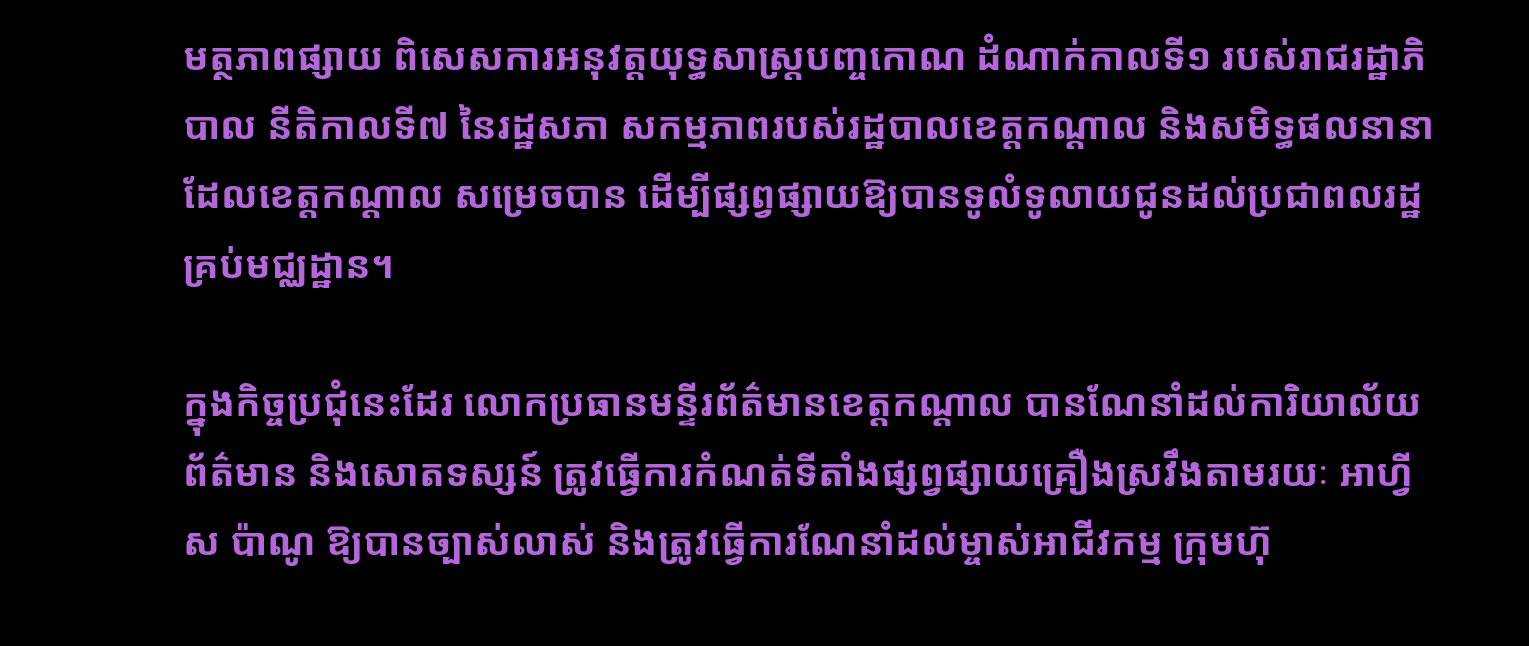មត្ថភាពផ្សាយ ពិសេសការអនុវត្តយុទ្ធសាស្ត្របញ្ចកោណ ដំណាក់កាលទី១ របស់រាជរដ្ឋាភិបាល នីតិកាលទី៧ នៃរដ្ឋសភា សកម្មភាពរបស់រដ្ឋបាលខេត្តកណ្ដាល និងសមិទ្ធផលនានាដែលខេត្តកណ្ដាល សម្រេចបាន ដើម្បីផ្សព្វផ្សាយឱ្យបានទូលំទូលាយជូនដល់ប្រជាពលរដ្ឋគ្រប់មជ្ឈដ្ឋាន។

ក្នុងកិច្ចប្រជុំនេះដែរ លោកប្រធានមន្ទីរព័ត៌មានខេត្តកណ្ដាល បានណែនាំដល់ការិយាល័យព័ត៌មាន និងសោតទស្សន៍ ត្រូវធ្វើការកំណត់ទីតាំងផ្សព្វផ្សាយគ្រឿងស្រវឹងតាមរយៈ អាហ្វីស ប៉ាណូ ឱ្យបានច្បាស់លាស់ និងត្រូវធ្វើការណែនាំដល់ម្ចាស់អាជីវកម្ម ក្រុមហ៊ុ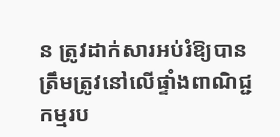ន ត្រូវដាក់សារអប់រំឱ្យបានត្រឹមត្រូវនៅលើផ្ទាំងពាណិជ្ជកម្មរប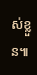ស់ខ្លួន៕